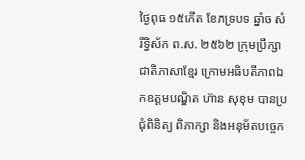ថ្ងៃពុធ ១៥កើត ខែភទ្របទ ឆ្នាំច សំរឹទ្ធិស័ក ព.ស. ២៥៦២ ក្រុមប្រឹក្សាជាតិភាសាខ្មែរ ក្រោមអធិបតីភាពឯកឧត្តមបណ្ឌិត ហ៊ាន សុខុម បានប្រជុំពិនិត្យ ពិភាក្សា និងអនុម័តបច្ចេក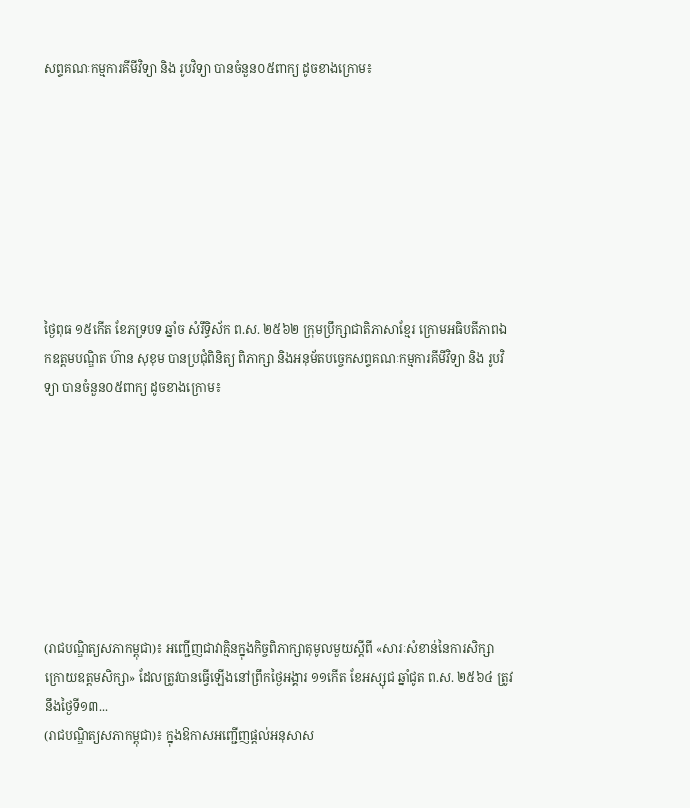សព្ទគណៈកម្មការគីមីវិទ្យា និង រូបវិទ្យា បានចំនួន០៥ពាក្យ ដូចខាងក្រោម៖








ថ្ងៃពុធ ១៥កើត ខែភទ្របទ ឆ្នាំច សំរឹទ្ធិស័ក ព.ស. ២៥៦២ ក្រុមប្រឹក្សាជាតិភាសាខ្មែរ ក្រោមអធិបតីភាពឯកឧត្តមបណ្ឌិត ហ៊ាន សុខុម បានប្រជុំពិនិត្យ ពិភាក្សា និងអនុម័តបច្ចេកសព្ទគណៈកម្មការគីមីវិទ្យា និង រូបវិទ្យា បានចំនួន០៥ពាក្យ ដូចខាងក្រោម៖








(រាជបណ្ឌិត្យសភាកម្ពុជា)៖ អញ្ជើញជាវាគ្មិនក្នុងកិច្ចពិភាក្សាតុមូលមួយស្ដីពី «សារៈសំខាន់នៃការសិក្សាក្រោយឧត្ដមសិក្សា» ដែលត្រូវបានធ្វើឡើងនៅព្រឹកថ្ងៃអង្គារ ១១កើត ខែអស្សុជ ឆ្នាំជូត ព.ស. ២៥៦៤ ត្រូវនឹងថ្ងៃទី១៣...
(រាជបណ្ឌិត្យសភាកម្ពុជា)៖ ក្នុងឱកាសអញ្ជើញផ្ដល់អនុសាស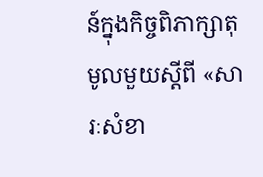ន៍ក្នុងកិច្ចពិភាក្សាតុមូលមួយស្ដីពី «សារៈសំខា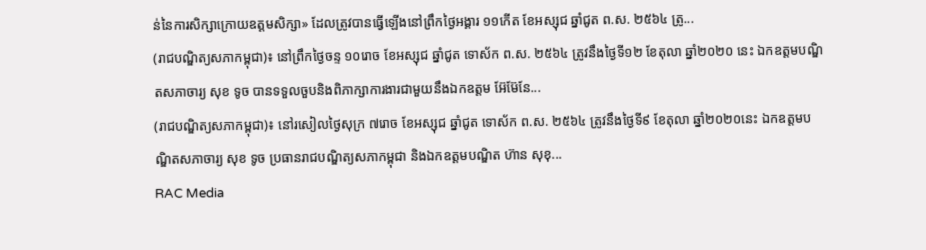ន់នៃការសិក្សាក្រោយឧត្ដមសិក្សា» ដែលត្រូវបានធ្វើឡើងនៅព្រឹកថ្ងៃអង្គារ ១១កើត ខែអស្សុជ ឆ្នាំជូត ព.ស. ២៥៦៤ ត្រូ...
(រាជបណ្ឌិត្យសភាកម្ពុជា)៖ នៅព្រឹកថ្ងៃចន្ទ ១០រោច ខែអស្សុជ ឆ្នាំជូត ទោស័ក ព.ស. ២៥៦៤ ត្រូវនឹងថ្ងៃទី១២ ខែតុលា ឆ្នាំ២០២០ នេះ ឯកឧត្ដមបណ្ឌិតសភាចារ្យ សុខ ទូច បានទទួលចួបនិងពិភាក្សាការងារជាមួយនឹងឯកឧត្ដម អ៊ែម៊ែនែ...
(រាជបណ្ឌិត្យសភាកម្ពុជា)៖ នៅរសៀលថ្ងៃសុក្រ ៧រោច ខែអស្សុជ ឆ្នាំជូត ទោស័ក ព.ស. ២៥៦៤ ត្រូវនឹងថ្ងៃទី៩ ខែតុលា ឆ្នាំ២០២០នេះ ឯកឧត្ដមបណ្ឌិតសភាចារ្យ សុខ ទូច ប្រធានរាជបណ្ឌិត្យសភាកម្ពុជា និងឯកឧត្ដមបណ្ឌិត ហ៊ាន សុខុ...
RAC Media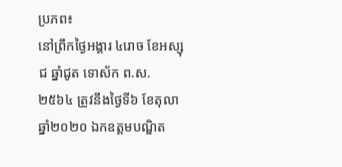ប្រភព៖
នៅព្រឹកថ្ងៃអង្គារ ៤រោច ខែអស្សុជ ឆ្នាំជូត ទោស័ក ព.ស.២៥៦៤ ត្រូវនឹងថ្ងៃទី៦ ខែតុលា ឆ្នាំ២០២០ ឯកឧត្តមបណ្ឌិត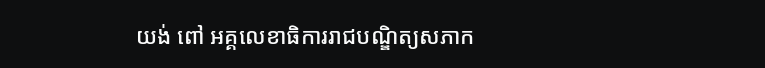យង់ ពៅ អគ្គលេខាធិការរាជបណ្ឌិត្យសភាក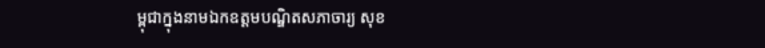ម្ពុជាក្នុងនាមឯកឧត្តមបណ្ឌិតសភាចារ្យ សុខ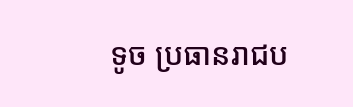ទូច ប្រធានរាជប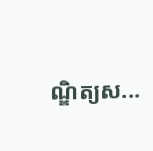ណ្ឌិត្យស...